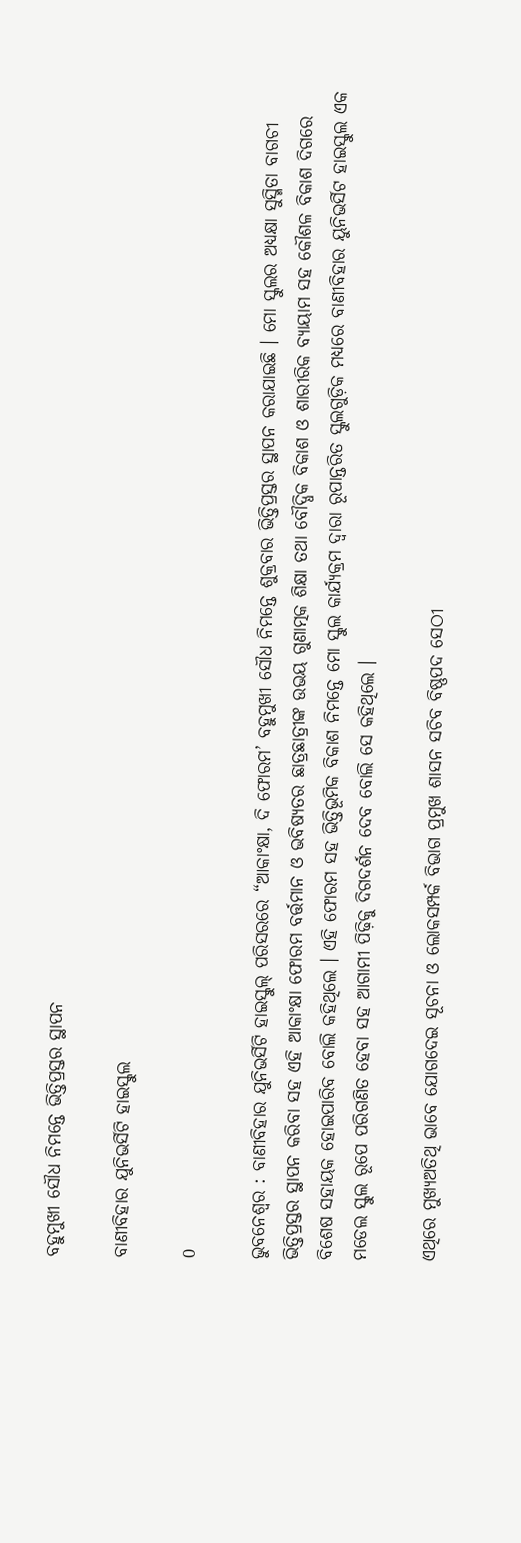ବହୁମୁଖୀ ସୌଧ ନିମନ୍ତେ ଭିତ୍ତିପ୍ରସ୍ତର ସ୍ଥାପନ

ବାଣୀବିହାର ଯୁନିଭର୍ସିଟି ହାଇସ୍କୁଲ

0

ଭୁବନେଶ୍ୱର : ବାଣୀବିହାର ଯୁନିଭର୍ସିଟି ହାଇସ୍କୁଲ୍ ପରିସରରେ “ଆକାଂକ୍ଷା, ଦି ଫୋରମ’ ବହୁମୁଖୀ ସୌଧ ନିମନ୍ତେ ଶୁକ୍ରବାର ଭିତ୍ତିପ୍ରସ୍ତର ସ୍ଥାପନ କରାଯାଇଛି । ମୋ ସ୍କୁଲର ଅଧ୍ୟକ୍ଷା ସୁସ୍ମିତା ବାଗଚୀ ଭିତ୍ତିପ୍ରସ୍ତର ସ୍ଥାପନ କରିବା ସହ ଏହି ଆକାଂକ୍ଷା ଫୋରମ ବର୍ତ୍ତମାନ ଓ ଭବିଷ୍ୟତର ଛାତ୍ରଛାତ୍ରୀଙ୍କ ଉଭୟ ଗୁଣାତ୍ମକ ଶିକ୍ଷା ତଥା ବୌଦ୍ଧିକ ବିକାଶ ଓ ଶାରୀରିକ ବ୍ୟାୟାମ ସହ କୌଶଳ ବିକାଶ ଦିଗରେ ବିଶେଷ ସହାୟକ ହୋଇପାରିବ ବୋଲି କହିଥିଲେ । ଏହି ଫୋରମ ସହ ଭିତ୍ତିଭୂମିକ ବିକାଶ ନିମନ୍ତେ ମୋ ସ୍କୁଲ କାର୍ଯ୍ୟକ୍ରମ ଦ୍ୱାରା ରୂପାନ୍ତରିତ ସ୍କୁଲଗୁଡ଼ିକ ମଧ୍ୟରେ ବାଣୀବିହାର ୟୁନିଭର୍ସିଟ ହାଇସ୍କୁଲ ଏକ ମଡେଲ ସ୍କୁଲ ରୂପେ ପରିଗଣିତ ହେବା ସହ ଆଗାମୀ ପିଢ଼ିକୁ ଦିଗଦର୍ଶନ ଦେବ ବୋଲି ସେ କହିଥିଲେ ।

ଏଥିରେ ମୁଖ୍ୟଅତିଥି ଭାବେ ଯୋଗଦେଇ ସୂଚନା ଓ ଲୋକସମ୍ପର୍କ ବିଭାଗ ପ୍ରମୁଖ ଶାସନ ସଚିବ ବିଷ୍ଣପଦ ସେଠୀ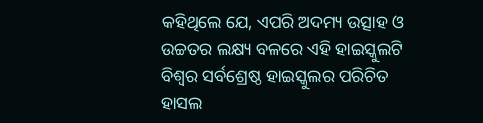କହିଥିଲେ ଯେ, ଏପରି ଅଦମ୍ୟ ଉତ୍ସାହ ଓ ଉଚ୍ଚତର ଲକ୍ଷ୍ୟ ବଳରେ ଏହି ହାଇସ୍କୁଲଟି ବିଶ୍ୱର ସର୍ବଶ୍ରେଷ୍ଠ ହାଇସ୍କୁଲର ପରିଚିତ ହାସଲ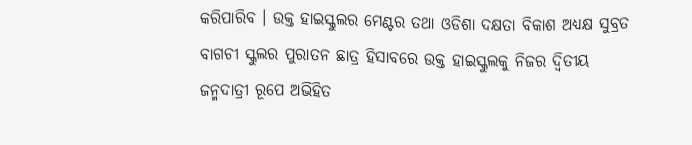କରିପାରିବ । ଉକ୍ତ ହାଇସ୍କୁଲର ମେଣ୍ଟର ତଥା ଓଡିଶା ଦକ୍ଷତା ବିକାଶ ଅଧ୍ୟକ୍ଷ ସୁବ୍ରତ ବାଗଚୀ ସ୍କୁଲର ପୁରାତନ ଛାତ୍ର ହିସାବରେ ଉକ୍ତ ହାଇସ୍କୁଲକୁ ନିଜର ଦ୍ୱିତୀୟ ଜନ୍ମଦାତ୍ରୀ ରୂପେ ଅଭିହିତ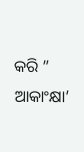କରି ” ଆକାଂକ୍ଷା’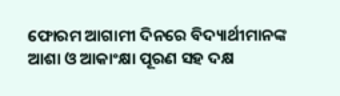ଫୋରମ ଆଗାମୀ ଦିନରେ ବିଦ୍ୟାର୍ଥୀମାନଙ୍କ ଆଶା ଓ ଆକାଂକ୍ଷା ପୂରଣ ସହ ଦକ୍ଷ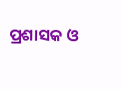ପ୍ରଶାସକ ଓ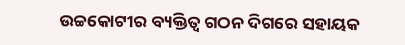ଉଚ୍ଚକୋଟୀର ବ୍ୟକ୍ତିତ୍ୱ ଗଠନ ଦିଗରେ ସହାୟକ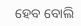ହେବ ବୋଲି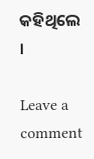କହିଥିଲେ ।

Leave a comment